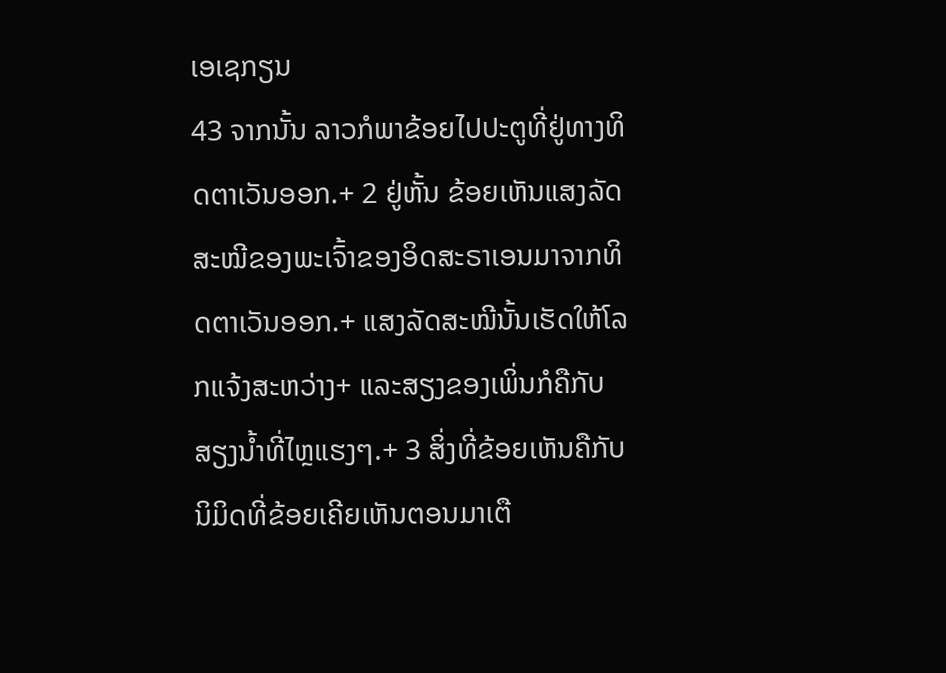ເອເຊກຽນ
43 ຈາກນັ້ນ ລາວກໍພາຂ້ອຍໄປປະຕູທີ່ຢູ່ທາງທິດຕາເວັນອອກ.+ 2 ຢູ່ຫັ້ນ ຂ້ອຍເຫັນແສງລັດສະໝີຂອງພະເຈົ້າຂອງອິດສະຣາເອນມາຈາກທິດຕາເວັນອອກ.+ ແສງລັດສະໝີນັ້ນເຮັດໃຫ້ໂລກແຈ້ງສະຫວ່າງ+ ແລະສຽງຂອງເພິ່ນກໍຄືກັບສຽງນ້ຳທີ່ໄຫຼແຮງໆ.+ 3 ສິ່ງທີ່ຂ້ອຍເຫັນຄືກັບນິມິດທີ່ຂ້ອຍເຄີຍເຫັນຕອນມາເຕື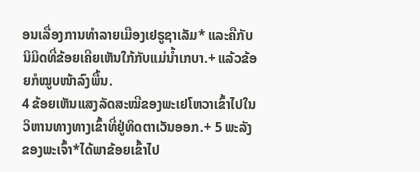ອນເລື່ອງການທຳລາຍເມືອງເຢຣູຊາເລັມ* ແລະຄືກັບນິມິດທີ່ຂ້ອຍເຄີຍເຫັນໃກ້ກັບແມ່ນ້ຳເກບາ.+ ແລ້ວຂ້ອຍກໍໝູບໜ້າລົງພື້ນ.
4 ຂ້ອຍເຫັນແສງລັດສະໝີຂອງພະເຢໂຫວາເຂົ້າໄປໃນວິຫານທາງທາງເຂົ້າທີ່ຢູ່ທິດຕາເວັນອອກ.+ 5 ພະລັງຂອງພະເຈົ້າ*ໄດ້ພາຂ້ອຍເຂົ້າໄປ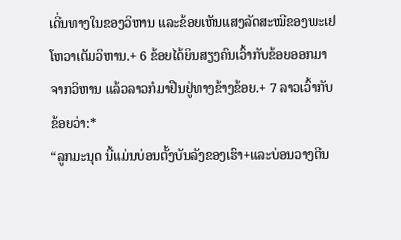ເດີ່ນທາງໃນຂອງວິຫານ ແລະຂ້ອຍເຫັນແສງລັດສະໝີຂອງພະເຢໂຫວາເຕັມວິຫານ.+ 6 ຂ້ອຍໄດ້ຍິນສຽງຄົນເວົ້າກັບຂ້ອຍອອກມາຈາກວິຫານ ແລ້ວລາວກໍມາຢືນຢູ່ທາງຂ້າງຂ້ອຍ.+ 7 ລາວເວົ້າກັບຂ້ອຍວ່າ:*
“ລູກມະນຸດ ນີ້ແມ່ນບ່ອນຕັ້ງບັນລັງຂອງເຮົາ+ແລະບ່ອນວາງຕີນ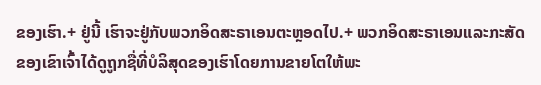ຂອງເຮົາ.+ ຢູ່ນີ້ ເຮົາຈະຢູ່ກັບພວກອິດສະຣາເອນຕະຫຼອດໄປ.+ ພວກອິດສະຣາເອນແລະກະສັດຂອງເຂົາເຈົ້າໄດ້ດູຖູກຊື່ທີ່ບໍລິສຸດຂອງເຮົາໂດຍການຂາຍໂຕໃຫ້ພະ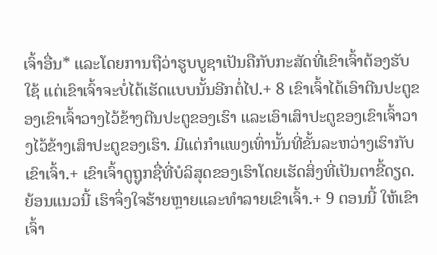ເຈົ້າອື່ນ* ແລະໂດຍການຖືວ່າຮູບບູຊາເປັນຄືກັບກະສັດທີ່ເຂົາເຈົ້າຕ້ອງຮັບໃຊ້ ແຕ່ເຂົາເຈົ້າຈະບໍ່ໄດ້ເຮັດແບບນັ້ນອີກຕໍ່ໄປ.+ 8 ເຂົາເຈົ້າໄດ້ເອົາຕີນປະຕູຂອງເຂົາເຈົ້າວາງໄວ້ຂ້າງຕີນປະຕູຂອງເຮົາ ແລະເອົາເສົາປະຕູຂອງເຂົາເຈົ້າວາງໄວ້ຂ້າງເສົາປະຕູຂອງເຮົາ. ມີແຕ່ກຳແພງເທົ່ານັ້ນທີ່ຂັ້ນລະຫວ່າງເຮົາກັບເຂົາເຈົ້າ.+ ເຂົາເຈົ້າດູຖູກຊື່ທີ່ບໍລິສຸດຂອງເຮົາໂດຍເຮັດສິ່ງທີ່ເປັນຕາຂີ້ດຽດ. ຍ້ອນແນວນີ້ ເຮົາຈຶ່ງໃຈຮ້າຍຫຼາຍແລະທຳລາຍເຂົາເຈົ້າ.+ 9 ຕອນນີ້ ໃຫ້ເຂົາເຈົ້າ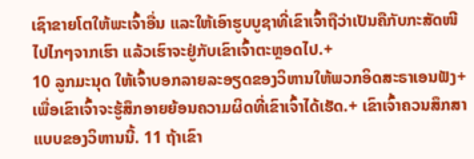ເຊົາຂາຍໂຕໃຫ້ພະເຈົ້າອື່ນ ແລະໃຫ້ເອົາຮູບບູຊາທີ່ເຂົາເຈົ້າຖືວ່າເປັນຄືກັບກະສັດໜີໄປໄກໆຈາກເຮົາ ແລ້ວເຮົາຈະຢູ່ກັບເຂົາເຈົ້າຕະຫຼອດໄປ.+
10 ລູກມະນຸດ ໃຫ້ເຈົ້າບອກລາຍລະອຽດຂອງວິຫານໃຫ້ພວກອິດສະຣາເອນຟັງ+ ເພື່ອເຂົາເຈົ້າຈະຮູ້ສຶກອາຍຍ້ອນຄວາມຜິດທີ່ເຂົາເຈົ້າໄດ້ເຮັດ.+ ເຂົາເຈົ້າຄວນສຶກສາແບບຂອງວິຫານນີ້. 11 ຖ້າເຂົາ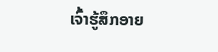ເຈົ້າຮູ້ສຶກອາຍ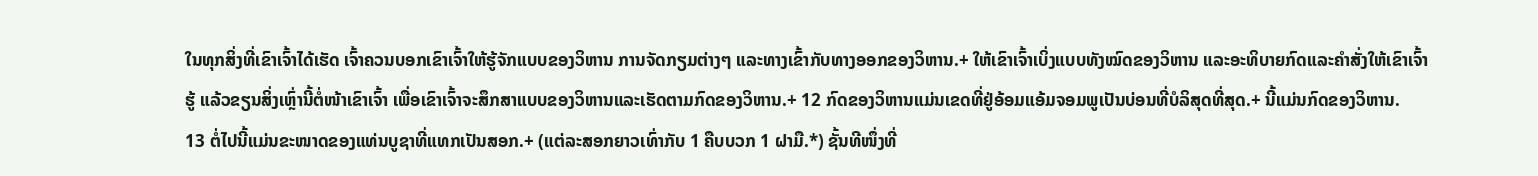ໃນທຸກສິ່ງທີ່ເຂົາເຈົ້າໄດ້ເຮັດ ເຈົ້າຄວນບອກເຂົາເຈົ້າໃຫ້ຮູ້ຈັກແບບຂອງວິຫານ ການຈັດກຽມຕ່າງໆ ແລະທາງເຂົ້າກັບທາງອອກຂອງວິຫານ.+ ໃຫ້ເຂົາເຈົ້າເບິ່ງແບບທັງໝົດຂອງວິຫານ ແລະອະທິບາຍກົດແລະຄຳສັ່ງໃຫ້ເຂົາເຈົ້າຮູ້ ແລ້ວຂຽນສິ່ງເຫຼົ່ານີ້ຕໍ່ໜ້າເຂົາເຈົ້າ ເພື່ອເຂົາເຈົ້າຈະສຶກສາແບບຂອງວິຫານແລະເຮັດຕາມກົດຂອງວິຫານ.+ 12 ກົດຂອງວິຫານແມ່ນເຂດທີ່ຢູ່ອ້ອມແອ້ມຈອມພູເປັນບ່ອນທີ່ບໍລິສຸດທີ່ສຸດ.+ ນີ້ແມ່ນກົດຂອງວິຫານ.
13 ຕໍ່ໄປນີ້ແມ່ນຂະໜາດຂອງແທ່ນບູຊາທີ່ແທກເປັນສອກ.+ (ແຕ່ລະສອກຍາວເທົ່າກັບ 1 ຄືບບວກ 1 ຝາມື.*) ຊັ້ນທີໜຶ່ງທີ່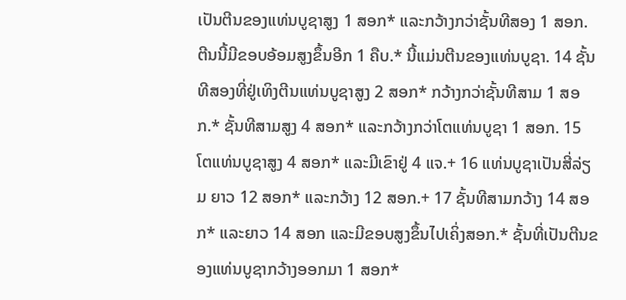ເປັນຕີນຂອງແທ່ນບູຊາສູງ 1 ສອກ* ແລະກວ້າງກວ່າຊັ້ນທີສອງ 1 ສອກ. ຕີນນີ້ມີຂອບອ້ອມສູງຂຶ້ນອີກ 1 ຄືບ.* ນີ້ແມ່ນຕີນຂອງແທ່ນບູຊາ. 14 ຊັ້ນທີສອງທີ່ຢູ່ເທິງຕີນແທ່ນບູຊາສູງ 2 ສອກ* ກວ້າງກວ່າຊັ້ນທີສາມ 1 ສອກ.* ຊັ້ນທີສາມສູງ 4 ສອກ* ແລະກວ້າງກວ່າໂຕແທ່ນບູຊາ 1 ສອກ. 15 ໂຕແທ່ນບູຊາສູງ 4 ສອກ* ແລະມີເຂົາຢູ່ 4 ແຈ.+ 16 ແທ່ນບູຊາເປັນສີ່ລ່ຽມ ຍາວ 12 ສອກ* ແລະກວ້າງ 12 ສອກ.+ 17 ຊັ້ນທີສາມກວ້າງ 14 ສອກ* ແລະຍາວ 14 ສອກ ແລະມີຂອບສູງຂຶ້ນໄປເຄິ່ງສອກ.* ຊັ້ນທີ່ເປັນຕີນຂອງແທ່ນບູຊາກວ້າງອອກມາ 1 ສອກ*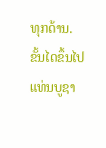ທຸກດ້ານ.
ຂັ້ນໄດຂຶ້ນໄປແທ່ນບູຊາ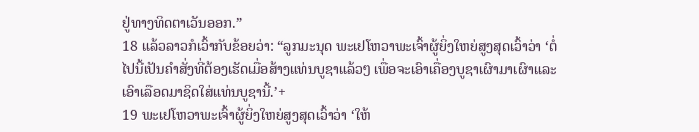ຢູ່ທາງທິດຕາເວັນອອກ.”
18 ແລ້ວລາວກໍເວົ້າກັບຂ້ອຍວ່າ: “ລູກມະນຸດ ພະເຢໂຫວາພະເຈົ້າຜູ້ຍິ່ງໃຫຍ່ສູງສຸດເວົ້າວ່າ ‘ຕໍ່ໄປນີ້ເປັນຄຳສັ່ງທີ່ຕ້ອງເຮັດເມື່ອສ້າງແທ່ນບູຊາແລ້ວໆ ເພື່ອຈະເອົາເຄື່ອງບູຊາເຜົາມາເຜົາແລະເອົາເລືອດມາຊິດໃສ່ແທ່ນບູຊານີ້.’+
19 ພະເຢໂຫວາພະເຈົ້າຜູ້ຍິ່ງໃຫຍ່ສູງສຸດເວົ້າວ່າ ‘ໃຫ້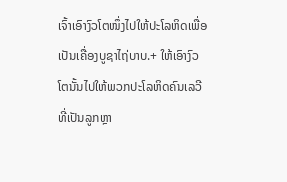ເຈົ້າເອົາງົວໂຕໜຶ່ງໄປໃຫ້ປະໂລຫິດເພື່ອເປັນເຄື່ອງບູຊາໄຖ່ບາບ.+ ໃຫ້ເອົາງົວໂຕນັ້ນໄປໃຫ້ພວກປະໂລຫິດຄົນເລວີທີ່ເປັນລູກຫຼາ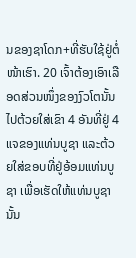ນຂອງຊາໂດກ+ທີ່ຮັບໃຊ້ຢູ່ຕໍ່ໜ້າເຮົາ. 20 ເຈົ້າຕ້ອງເອົາເລືອດສ່ວນໜຶ່ງຂອງງົວໂຕນັ້ນໄປຕ້ວຍໃສ່ເຂົາ 4 ອັນທີ່ຢູ່ 4 ແຈຂອງແທ່ນບູຊາ ແລະຕ້ວຍໃສ່ຂອບທີ່ຢູ່ອ້ອມແທ່ນບູຊາ ເພື່ອເຮັດໃຫ້ແທ່ນບູຊານັ້ນ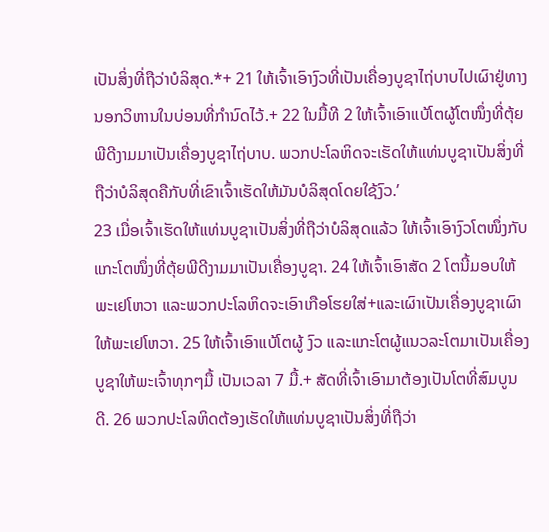ເປັນສິ່ງທີ່ຖືວ່າບໍລິສຸດ.*+ 21 ໃຫ້ເຈົ້າເອົາງົວທີ່ເປັນເຄື່ອງບູຊາໄຖ່ບາບໄປເຜົາຢູ່ທາງນອກວິຫານໃນບ່ອນທີ່ກຳນົດໄວ້.+ 22 ໃນມື້ທີ 2 ໃຫ້ເຈົ້າເອົາແບ້ໂຕຜູ້ໂຕໜຶ່ງທີ່ຕຸ້ຍພີດີງາມມາເປັນເຄື່ອງບູຊາໄຖ່ບາບ. ພວກປະໂລຫິດຈະເຮັດໃຫ້ແທ່ນບູຊາເປັນສິ່ງທີ່ຖືວ່າບໍລິສຸດຄືກັບທີ່ເຂົາເຈົ້າເຮັດໃຫ້ມັນບໍລິສຸດໂດຍໃຊ້ງົວ.’
23 ເມື່ອເຈົ້າເຮັດໃຫ້ແທ່ນບູຊາເປັນສິ່ງທີ່ຖືວ່າບໍລິສຸດແລ້ວ ໃຫ້ເຈົ້າເອົາງົວໂຕໜຶ່ງກັບແກະໂຕໜຶ່ງທີ່ຕຸ້ຍພີດີງາມມາເປັນເຄື່ອງບູຊາ. 24 ໃຫ້ເຈົ້າເອົາສັດ 2 ໂຕນີ້ມອບໃຫ້ພະເຢໂຫວາ ແລະພວກປະໂລຫິດຈະເອົາເກືອໂຮຍໃສ່+ແລະເຜົາເປັນເຄື່ອງບູຊາເຜົາໃຫ້ພະເຢໂຫວາ. 25 ໃຫ້ເຈົ້າເອົາແບ້ໂຕຜູ້ ງົວ ແລະແກະໂຕຜູ້ແນວລະໂຕມາເປັນເຄື່ອງບູຊາໃຫ້ພະເຈົ້າທຸກໆມື້ ເປັນເວລາ 7 ມື້.+ ສັດທີ່ເຈົ້າເອົາມາຕ້ອງເປັນໂຕທີ່ສົມບູນດີ. 26 ພວກປະໂລຫິດຕ້ອງເຮັດໃຫ້ແທ່ນບູຊາເປັນສິ່ງທີ່ຖືວ່າ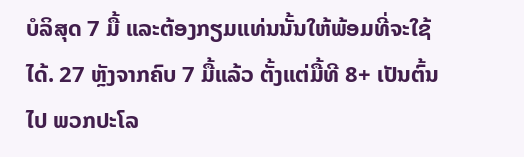ບໍລິສຸດ 7 ມື້ ແລະຕ້ອງກຽມແທ່ນນັ້ນໃຫ້ພ້ອມທີ່ຈະໃຊ້ໄດ້. 27 ຫຼັງຈາກຄົບ 7 ມື້ແລ້ວ ຕັ້ງແຕ່ມື້ທີ 8+ ເປັນຕົ້ນໄປ ພວກປະໂລ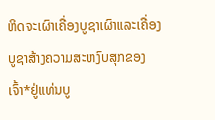ຫິດຈະເຜົາເຄື່ອງບູຊາເຜົາແລະເຄື່ອງບູຊາສ້າງຄວາມສະຫງົບສຸກຂອງເຈົ້າ*ຢູ່ແທ່ນບູ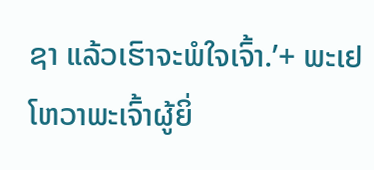ຊາ ແລ້ວເຮົາຈະພໍໃຈເຈົ້າ.’+ ພະເຢໂຫວາພະເຈົ້າຜູ້ຍິ່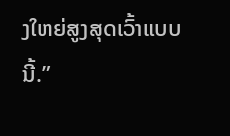ງໃຫຍ່ສູງສຸດເວົ້າແບບນີ້.”